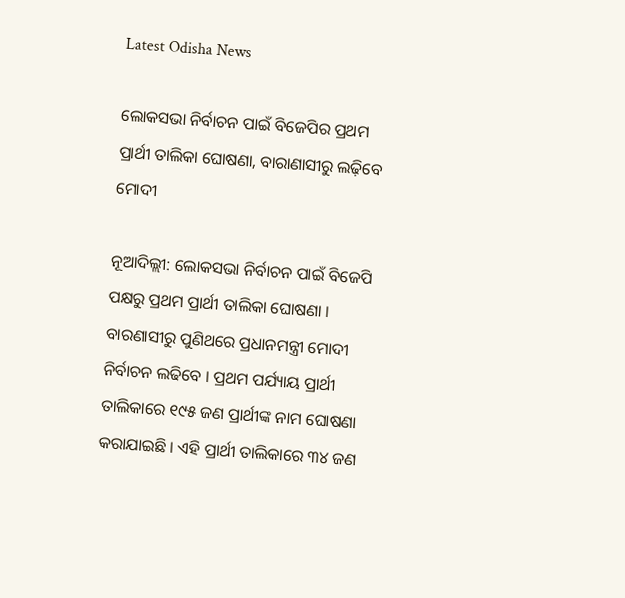Latest Odisha News

ଲୋକସଭା ନିର୍ବାଚନ ପାଇଁ ବିଜେପିର ପ୍ରଥମ ପ୍ରାର୍ଥୀ ତାଲିକା ଘୋଷଣା, ବାରାଣାସୀରୁ ଲଢ଼ିବେ ମୋଦୀ

ନୂଆଦିଲ୍ଲୀ: ଲୋକସଭା ନିର୍ବାଚନ ପାଇଁ ବିଜେପି ପକ୍ଷରୁ ପ୍ରଥମ ପ୍ରାର୍ଥୀ ତାଲିକା ଘୋଷଣା । ବାରଣାସୀରୁ ପୁଣିଥରେ ପ୍ରଧାନମନ୍ତ୍ରୀ ମୋଦୀ ନିର୍ବାଚନ ଲଢିବେ । ପ୍ରଥମ ପର୍ଯ୍ୟାୟ ପ୍ରାର୍ଥୀ ତାଲିକାରେ ୧୯୫ ଜଣ ପ୍ରାର୍ଥୀଙ୍କ ନାମ ଘୋଷଣା କରାଯାଇଛି । ଏହି ପ୍ରାର୍ଥୀ ତାଲିକାରେ ୩୪ ଜଣ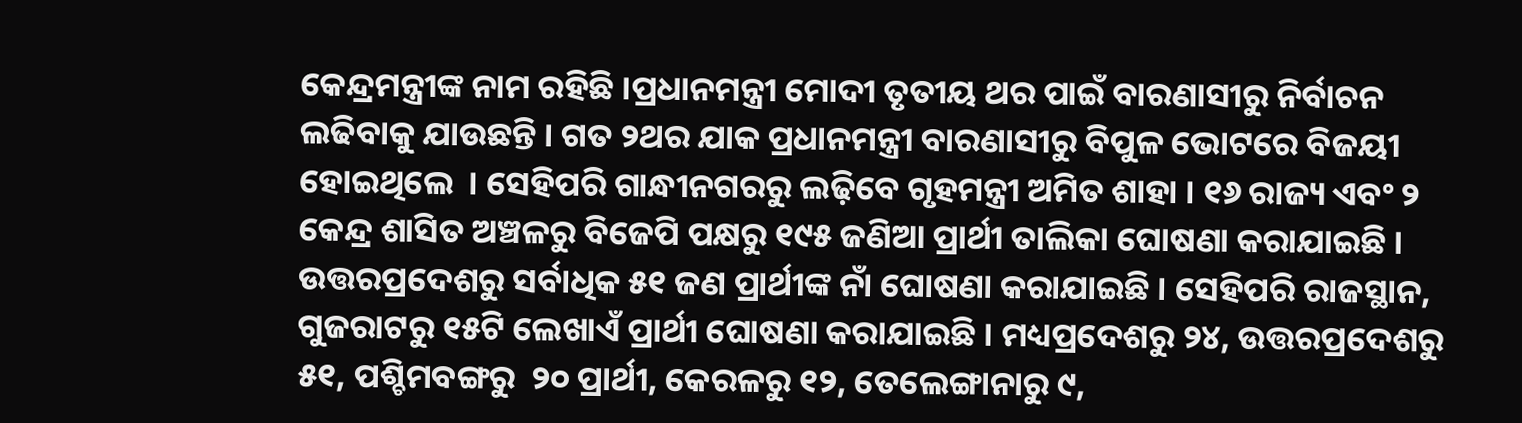କେନ୍ଦ୍ରମନ୍ତ୍ରୀଙ୍କ ନାମ ରହିଛି ।ପ୍ରଧାନମନ୍ତ୍ରୀ ମୋଦୀ ତୃତୀୟ ଥର ପାଇଁ ବାରଣାସୀରୁ ନିର୍ବାଚନ ଲଢିବାକୁ ଯାଉଛନ୍ତି । ଗତ ୨ଥର ଯାକ ପ୍ରଧାନମନ୍ତ୍ରୀ ବାରଣାସୀରୁ ବିପୁଳ ଭୋଟରେ ବିଜୟୀ ହୋଇଥିଲେ  । ସେହିପରି ଗାନ୍ଧୀନଗରରୁ ଲଢ଼ିବେ ଗୃହମନ୍ତ୍ରୀ ଅମିତ ଶାହା । ୧୬ ରାଜ୍ୟ ଏବଂ ୨ କେନ୍ଦ୍ର ଶାସିତ ଅଞ୍ଚଳରୁ ବିଜେପି ପକ୍ଷରୁ ୧୯୫ ଜଣିଆ ପ୍ରାର୍ଥୀ ତାଲିକା ଘୋଷଣା କରାଯାଇଛି । ଉତ୍ତରପ୍ରଦେଶରୁ ସର୍ବାଧିକ ୫୧ ଜଣ ପ୍ରାର୍ଥୀଙ୍କ ନାଁ ଘୋଷଣା କରାଯାଇଛି । ସେହିପରି ରାଜସ୍ଥାନ, ଗୁଜରାଟରୁ ୧୫ଟି ଲେଖାଏଁ ପ୍ରାର୍ଥୀ ଘୋଷଣା କରାଯାଇଛି । ମଧ୍ୟପ୍ରଦେଶରୁ ୨୪, ଉତ୍ତରପ୍ରଦେଶରୁ ୫୧, ପଶ୍ଚିମବଙ୍ଗରୁ  ୨୦ ପ୍ରାର୍ଥୀ, କେରଳରୁ ୧୨, ତେଲେଙ୍ଗାନାରୁ ୯,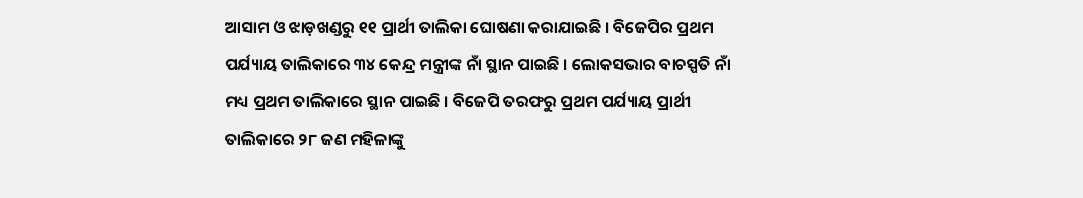ଆସାମ ଓ ଝାଡ଼ଖଣ୍ଡରୁ ୧୧ ପ୍ରାର୍ଥୀ ତାଲିକା ଘୋଷଣା କରାଯାଇଛି । ବିଜେପିର ପ୍ରଥମ ପର୍ଯ୍ୟାୟ ତାଲିକାରେ ୩୪ କେନ୍ଦ୍ର ମନ୍ତ୍ରୀଙ୍କ ନାଁ ସ୍ଥାନ ପାଇଛି । ଲୋକସଭାର ବାଚସ୍ପତି ନାଁ ମଧ୍ୟ ପ୍ରଥମ ତାଲିକାରେ ସ୍ଥାନ ପାଇଛି । ବିଜେପି ତରଫରୁ ପ୍ରଥମ ପର୍ଯ୍ୟାୟ ପ୍ରାର୍ଥୀ ତାଲିକାରେ ୨୮ ଜଣ ମହିଳାଙ୍କୁ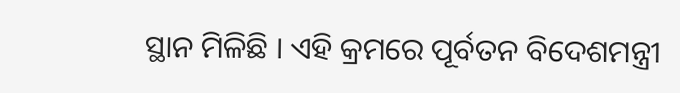ସ୍ଥାନ ମିଳିଛି । ଏହି କ୍ରମରେ ପୂର୍ବତନ ବିଦେଶମନ୍ତ୍ରୀ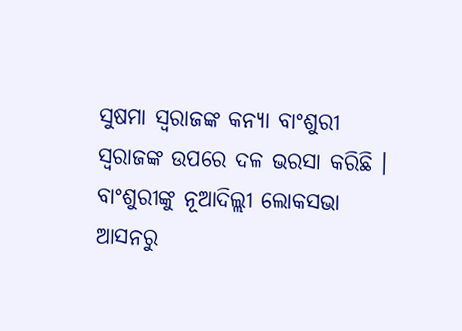ସୁଷମା ସ୍ୱରାଜଙ୍କ କନ୍ୟା ବାଂଶୁରୀ ସ୍ୱରାଜଙ୍କ ଉପରେ ଦଳ ଭରସା କରିଛି । ବାଂଶୁରୀଙ୍କୁ ନୂଆଦିଲ୍ଲୀ ଲୋକସଭା ଆସନରୁ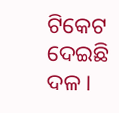ଟିକେଟ ଦେଇଛି ଦଳ ।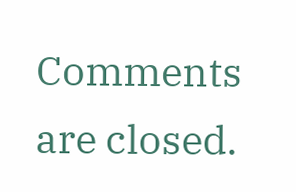Comments are closed.